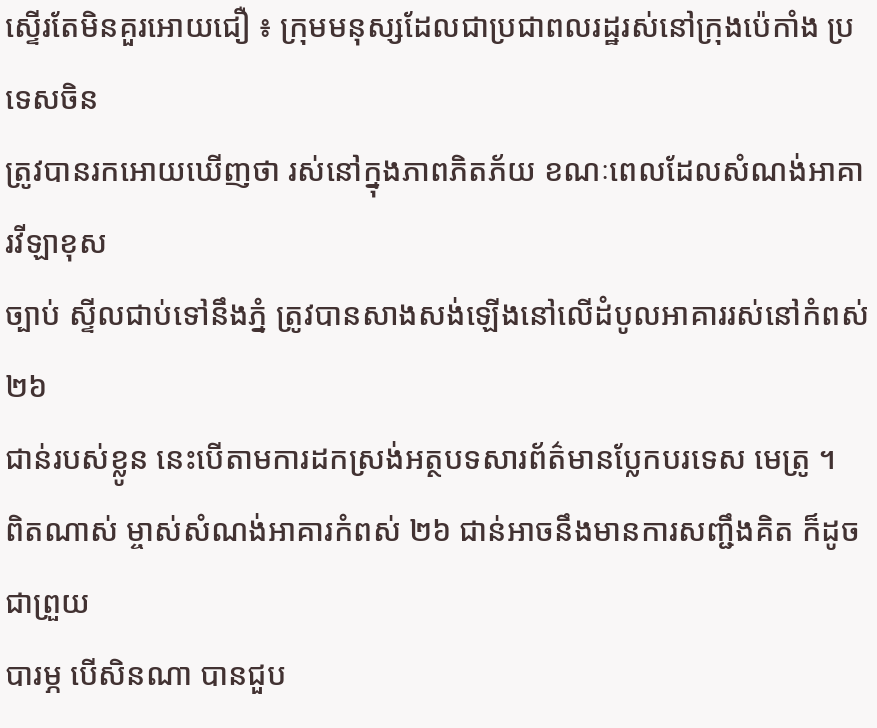ស្ទើរតែមិនគួរអោយជឿ ៖ ក្រុមមនុស្សដែលជាប្រជាពលរដ្ឋរស់នៅក្រុងប៉េកាំង ប្រទេសចិន
ត្រូវបានរកអោយឃើញថា រស់នៅក្នុងភាពភិតភ័យ ខណៈពេលដែលសំណង់អាគារវីឡាខុស
ច្បាប់ ស្ទីលជាប់ទៅនឹងភ្នំ ត្រូវបានសាងសង់ឡើងនៅលើដំបូលអាគាររស់នៅកំពស់ ២៦
ជាន់របស់ខ្លូន នេះបើតាមការដកស្រង់អត្ថបទសារព័ត៌មានប្លែកបរទេស មេត្រូ ។
ពិតណាស់ ម្ចាស់សំណង់អាគារកំពស់ ២៦ ជាន់អាចនឹងមានការសញ្ជឹងគិត ក៏ដូចជាព្រួយ
បារម្ភ បើសិនណា បានជួប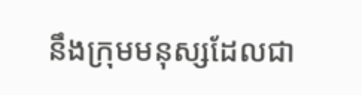នឹងក្រុមមនុស្សដែលជា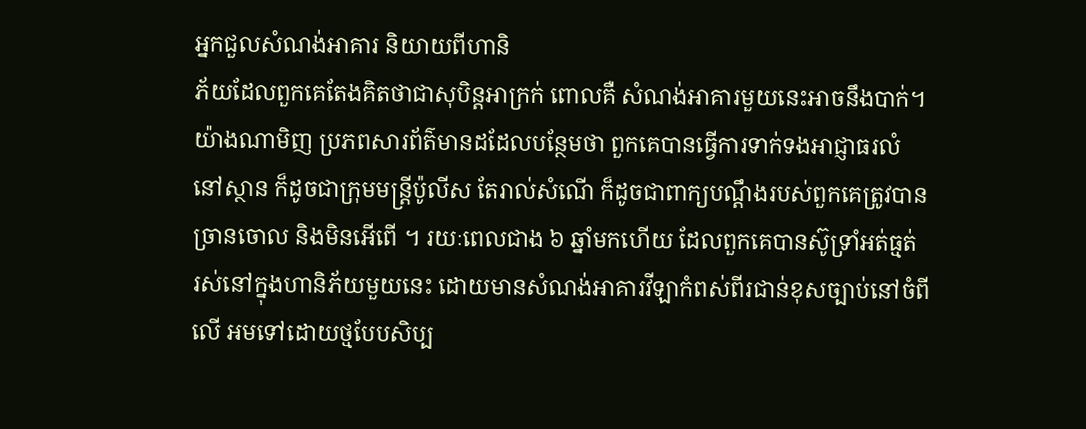អ្នកជួលសំណង់អាគារ និយាយពីហានិ
ភ័យដែលពួកគេតែងគិតថាជាសុបិន្តអាក្រក់ ពោលគឺ សំណង់អាគារមួយនេះអាចនឹងបាក់។
យ៉ាងណាមិញ ប្រភពសារព័ត៌មានដដែលបន្ថែមថា ពួកគេបានធ្វើការទាក់ទងអាជ្ញាធរលំ
នៅស្ថាន ក៏ដូចជាក្រុមមន្រ្តីប៉ូលីស តែរាល់សំណើ ក៏ដូចជាពាក្យបណ្តឹងរបស់ពួកគេត្រូវបាន
ច្រានចោល និងមិនអើពើ ។ រយៈពេលជាង ៦ ឆ្នាំមកហើយ ដែលពួកគេបានស៊ូទ្រាំអត់ធ្មត់
រស់នៅក្នុងហានិភ័យមួយនេះ ដោយមានសំណង់អាគារវីឡាកំពស់ពីរជាន់ខុសច្បាប់នៅចំពី
លើ អមទៅដោយថ្មបែបសិប្ប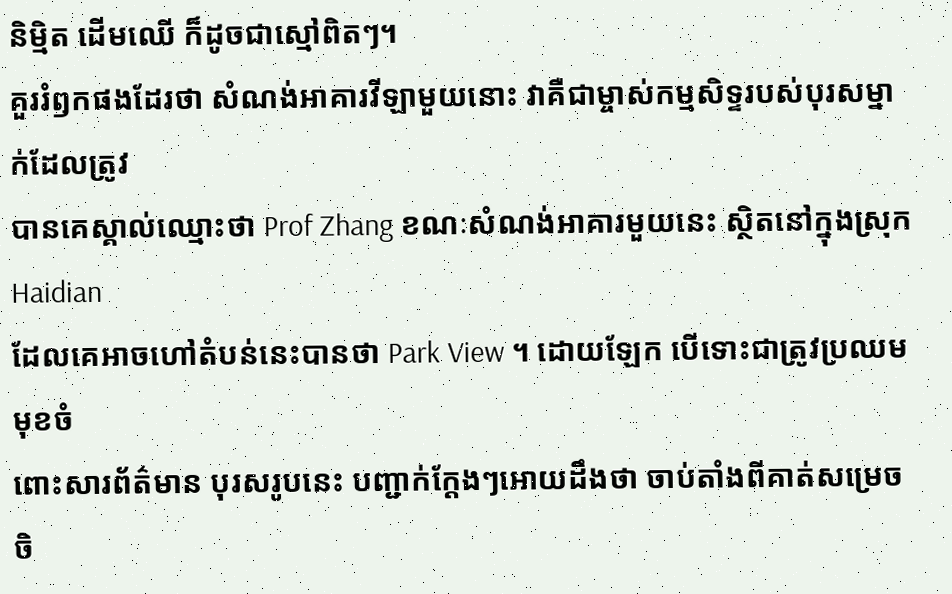និម្មិត ដើមឈើ ក៏ដូចជាស្មៅពិតៗ។
គួររំឭកផងដែរថា សំណង់អាគារវីឡាមួយនោះ វាគឺជាម្ចាស់កម្មសិទ្ទរបស់បុរសម្នាក់ដែលត្រូវ
បានគេស្គាល់ឈ្មោះថា Prof Zhang ខណៈសំណង់អាគារមួយនេះ ស្ថិតនៅក្នុងស្រុកHaidian
ដែលគេអាចហៅតំបន់នេះបានថា Park View ។ ដោយឡែក បើទោះជាត្រូវប្រឈមមុខចំ
ពោះសារព័ត៌មាន បុរសរូបនេះ បញ្ជាក់ក្តែងៗអោយដឹងថា ចាប់តាំងពីគាត់សម្រេចចិ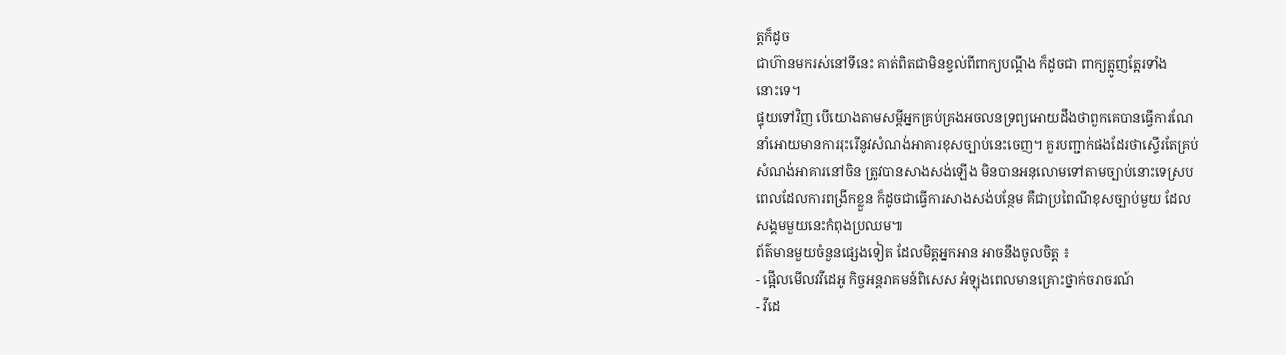ត្តក៏ដូច
ជាហ៊ានមករស់នៅទីនេះ គាត់ពិតជាមិនខ្វល់ពីពាក្យបណ្តឹង ក៏ដូចជា ពាក្យត្អូញត្អែរទាំង
នោះទេ។
ផ្ទុយទៅវិញ បើយោងតាមសម្តីអ្នកគ្រប់គ្រងអចលនទ្រព្យអោយដឹងថាពួកគេបានធ្វើការណែ
នាំអោយមានការរុះរើនូវសំណង់អាគារខុសច្បាប់នេះចេញ។ គួរបញ្ជាក់ផងដែរថាស្ទើរតែគ្រប់
សំណង់អាគារនៅចិន ត្រូវបានសាងសង់ឡើង មិនបានអនុលោមទៅតាមច្បាប់នោះទេស្រប
ពេលដែលការពង្រីកខ្លួន ក៏ដូចជាធ្វើការសាងសង់បន្ថែម គឺជាប្រពៃណីខុសច្បាប់មួយ ដែល
សង្គមមួយនេះកំពុងប្រឈម៕
ព័ត៌មានមួយចំនួនផ្សេងទៀត ដែលមិត្តអ្នកអាន អាចនឹងចូលចិត្ត ៖
- ផ្អើលមើលវវីដេអូ កិច្ចអន្តរាគមន៍ពិសេស អំឡុងពេលមានគ្រោះថ្នាក់ចរាចរណ៍
- វីដេ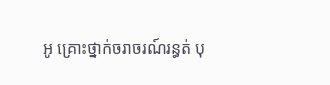អូ គ្រោះថ្នាក់ចរាចរណ៍រន្ធត់ បុ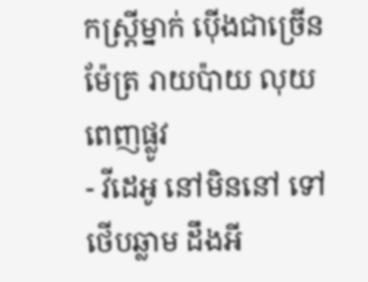កស្រ្តីម្នាក់ ប៉ើងជាច្រើនម៉ែត្រ រាយប៉ាយ លុយពេញផ្លូវ
- វីដេអូ នៅមិននៅ ទៅថើបឆ្លាម ដឹងអី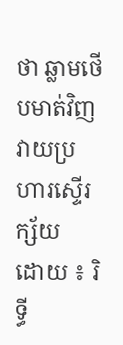ថា ឆ្លាមថើបមាត់វិញ វាយប្រហារស្ទើរក្ស័យ
ដោយ ៖ រិទ្ធី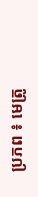ប្រភព ៖ មេត្រូ